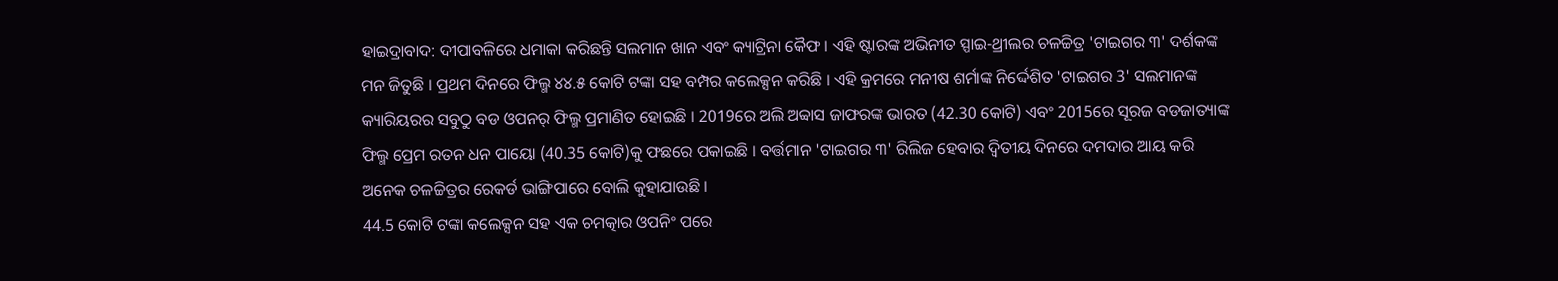ହାଇଦ୍ରାବାଦ: ଦୀପାବଳିରେ ଧମାକା କରିଛନ୍ତି ସଲମାନ ଖାନ ଏବଂ କ୍ୟାଟ୍ରିନା କୈଫ । ଏହି ଷ୍ଟାରଙ୍କ ଅଭିନୀତ ସ୍ପାଇ-ଥ୍ରୀଲର ଚଳଚ୍ଚିତ୍ର 'ଟାଇଗର ୩' ଦର୍ଶକଙ୍କ ମନ ଜିତୁଛି । ପ୍ରଥମ ଦିନରେ ଫିଲ୍ମ ୪୪.୫ କୋଟି ଟଙ୍କା ସହ ବମ୍ପର କଲେକ୍ସନ କରିଛି । ଏହି କ୍ରମରେ ମନୀଷ ଶର୍ମାଙ୍କ ନିର୍ଦ୍ଦେଶିତ 'ଟାଇଗର 3' ସଲମାନଙ୍କ କ୍ୟାରିୟରର ସବୁଠୁ ବଡ ଓପନର୍ ଫିଲ୍ମ ପ୍ରମାଣିତ ହୋଇଛି । 2019ରେ ଅଲି ଅବ୍ବାସ ଜାଫରଙ୍କ ଭାରତ (42.30 କୋଟି) ଏବଂ 2015ରେ ସୂରଜ ବଡଜାତ୍ୟାଙ୍କ ଫିଲ୍ମ ପ୍ରେମ ରତନ ଧନ ପାୟୋ (40.35 କୋଟି)କୁ ଫଛରେ ପକାଇଛି । ବର୍ତ୍ତମାନ 'ଟାଇଗର ୩' ରିଲିଜ ହେବାର ଦ୍ୱିତୀୟ ଦିନରେ ଦମଦାର ଆୟ କରି ଅନେକ ଚଳଚ୍ଚିତ୍ରର ରେକର୍ଡ ଭାଙ୍ଗିପାରେ ବୋଲି କୁହାଯାଉଛି ।
44.5 କୋଟି ଟଙ୍କା କଲେକ୍ସନ ସହ ଏକ ଚମତ୍କାର ଓପନିଂ ପରେ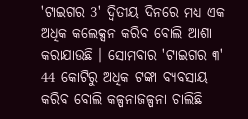'ଟାଇଗର 3' ଦ୍ୱିତୀୟ ଦିନରେ ମଧ୍ୟ ଏକ ଅଧିକ କଲେକ୍ସନ କରିବ ବୋଲି ଆଶା କରାଯାଉଛି । ସୋମବାର 'ଟାଇଗର ୩' 44 କୋଟିରୁ ଅଧିକ ଟଙ୍କା ବ୍ୟବସାୟ କରିବ ବୋଲି କଳ୍ପନାଜଳ୍ପନା ଚାଲିଛି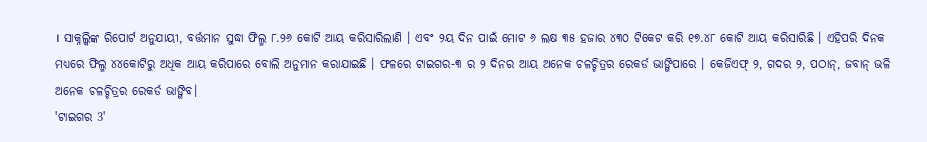। ସାକ୍ନଲ୍କିଙ୍କ ରିପୋର୍ଟ ଅନୁଯାୟୀ, ବର୍ତ୍ତମାନ ସୁଦ୍ଧା ଫିଲ୍ମ ୮.୨୬ କୋଟି ଆୟ କରିସାରିଲାଣି । ଏବଂ ୨ୟ ଦିନ ପାଇଁ ମୋଟ ୬ ଲକ୍ଷ ୩୫ ହଜାର ୪୩୦ ଟିକେଟ କରି ୧୭.୪୮ କୋଟି ଆୟ କରିସାରିଛି । ଏହିପରି ଦିନକ ମଧ୍ୟରେ ଫିଲ୍ମ ୪୪କୋଟିରୁ ଅଧିକ ଆୟ କରିପାରେ ବୋଲି ଅନୁମାନ କରାଯାଇଛି । ଫଳରେ ଟାଇଗର-୩ ର ୨ ଦିନର ଆୟ ଅନେକ ଚଳଚ୍ଚିତ୍ରର ରେକର୍ଡ ଭାଙ୍ଗିପାରେ । କେଜିଏଫ୍ ୨, ଗଦର ୨, ପଠାନ୍, ଜବାନ୍ ଭଳି ଅନେକ ଚଳଚ୍ଚିତ୍ରର ରେକର୍ଡ ଭାଙ୍ଗିବ।
'ଟାଇଗର 3'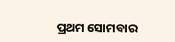ପ୍ରଥମ ସୋମବାର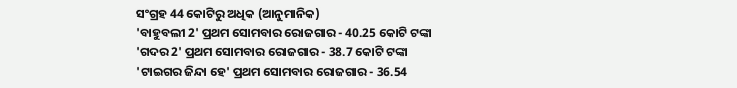ସଂଗ୍ରହ 44 କୋଟିରୁ ଅଧିକ (ଆନୁମାନିକ)
'ବାହୁବଲୀ 2' ପ୍ରଥମ ସୋମବାର ରୋଜଗାର - 40.25 କୋଟି ଟଙ୍କା
'ଗଦର 2' ପ୍ରଥମ ସୋମବାର ରୋଜଗାର - 38.7 କୋଟି ଟଙ୍କା
'ଟାଇଗର ଜିନ୍ଦା ହେ' ପ୍ରଥମ ସୋମବାର ରୋଜଗାର - 36.54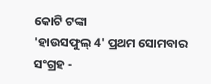କୋଟି ଟଙ୍କା
'ହାଉସଫୁଲ୍ 4' ପ୍ରଥମ ସୋମବାର ସଂଗ୍ରହ -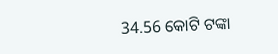34.56 କୋଟି ଟଙ୍କା